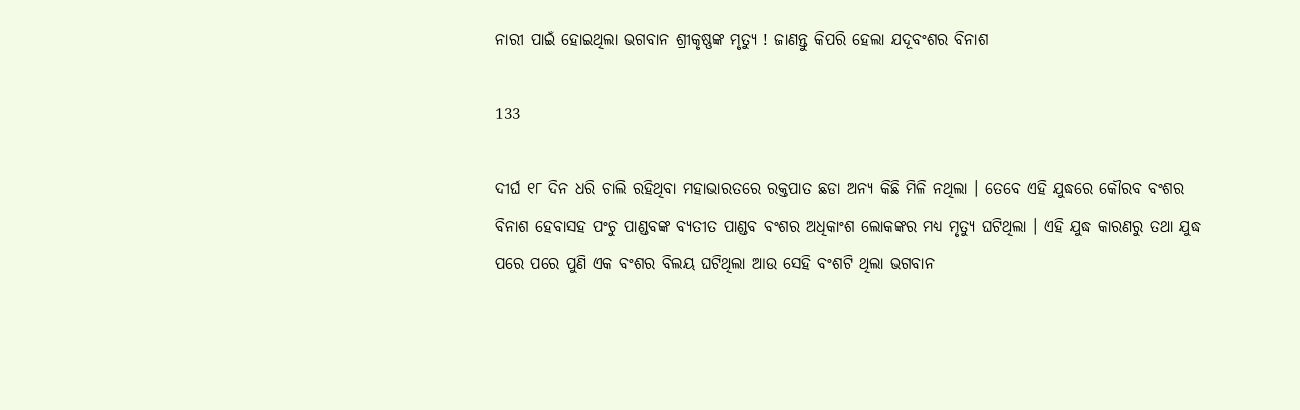ନାରୀ ପାଇଁ ହୋଇଥିଲା ଭଗବାନ ଶ୍ରୀକୃଷ୍ଣଙ୍କ ମୃତ୍ୟୁ ! ଜାଣନ୍ତୁ କିପରି ହେଲା ଯଦୂବଂଶର ବିନାଶ

133

ଦୀର୍ଘ ୧୮ ଦିନ ଧରି ଚାଲି ରହିଥିବା ମହାଭାରତରେ ରକ୍ତପାତ ଛଡା ଅନ୍ୟ କିଛି ମିଳି ନଥିଲା । ତେବେ ଏହି ଯୁଦ୍ଧରେ କୌରବ ବଂଶର ବିନାଶ ହେବାସହ ପଂଚୁ ପାଣ୍ଡବଙ୍କ ବ୍ୟତୀତ ପାଣ୍ଡବ ବଂଶର ଅଧିକାଂଶ ଲୋକଙ୍କର ମଧ୍ୟ ମୃତ୍ୟୁ ଘଟିଥିଲା । ଏହି ଯୁଦ୍ଧ କାରଣରୁ ତଥା ଯୁଦ୍ଧ ପରେ ପରେ ପୁଣି ଏକ ବଂଶର ବିଲୟ ଘଟିଥିଲା ଆଉ ସେହି ବଂଶଟି ଥିଲା ଭଗବାନ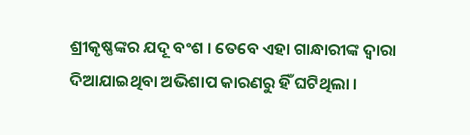ଶ୍ରୀକୃଷ୍ଣଙ୍କର ଯଦୂ ବଂଶ । ତେବେ ଏହା ଗାନ୍ଧାରୀଙ୍କ ଦ୍ୱାରା ଦିଆଯାଇଥିବା ଅଭିଶାପ କାରଣରୁ ହିଁ ଘଟିଥିଲା ।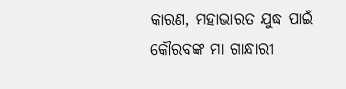କାରଣ, ମହାଭାରତ ଯୁଦ୍ଧ ପାଇଁ କୌରବଙ୍କ ମା ଗାନ୍ଧାରୀ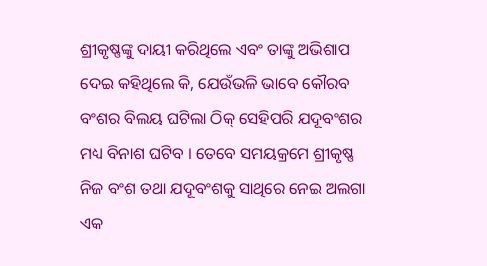ଶ୍ରୀକୃଷ୍ଣଙ୍କୁ ଦାୟୀ କରିଥିଲେ ଏବଂ ତାଙ୍କୁ ଅଭିଶାପ ଦେଇ କହିଥିଲେ କି, ଯେଉଁଭଳି ଭାବେ କୌରବ ବଂଶର ବିଲୟ ଘଟିଲା ଠିକ୍ ସେହିପରି ଯଦୂବଂଶର ମଧ୍ୟ ବିନାଶ ଘଟିବ । ତେବେ ସମୟକ୍ରମେ ଶ୍ରୀକୃଷ୍ଣ ନିଜ ବଂଶ ତଥା ଯଦୂବଂଶକୁ ସାଥିରେ ନେଇ ଅଲଗା ଏକ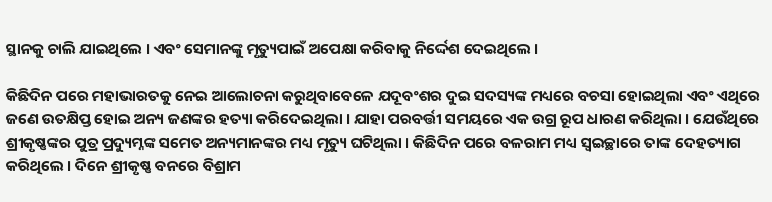ସ୍ଥାନକୁ ଚାଲି ଯାଇଥିଲେ । ଏବଂ ସେମାନଙ୍କୁ ମୃତ୍ୟୁପାଇଁ ଅପେକ୍ଷା କରିବାକୁ ନିର୍ଦ୍ଦେଶ ଦେଇଥିଲେ ।

କିଛିଦିନ ପରେ ମହାଭାରତକୁ ନେଇ ଆଲୋଚନା କରୁଥିବାବେଳେ ଯଦୂବଂଶର ଦୁଇ ସଦସ୍ୟଙ୍କ ମଧ୍ୟରେ ବଚସା ହୋଇଥିଲା ଏବଂ ଏଥିରେ ଜଣେ ଉତକ୍ଷିପ୍ତ ହୋଇ ଅନ୍ୟ ଜଣଙ୍କର ହତ୍ୟା କରିଦେଇଥିଲା । ଯାହା ପରବର୍ତ୍ତୀ ସମୟରେ ଏକ ଉଗ୍ର ରୂପ ଧାରଣ କରିଥିଲା । ଯେଉଁଥିରେ ଶ୍ରୀକୃଷ୍ଣଙ୍କର ପୁତ୍ର ପ୍ରଦ୍ୟୁମ୍ନଙ୍କ ସମେତ ଅନ୍ୟମାନଙ୍କର ମଧ୍ୟ ମୃତ୍ୟୁ ଘଟିଥିଲା । କିଛିଦିନ ପରେ ବଳରାମ ମଧ୍ୟ ସ୍ୱଇଚ୍ଛାରେ ତାଙ୍କ ଦେହତ୍ୟାଗ କରିଥିଲେ । ଦିନେ ଶ୍ରୀକୃଷ୍ଣ ବନରେ ବିଶ୍ରାମ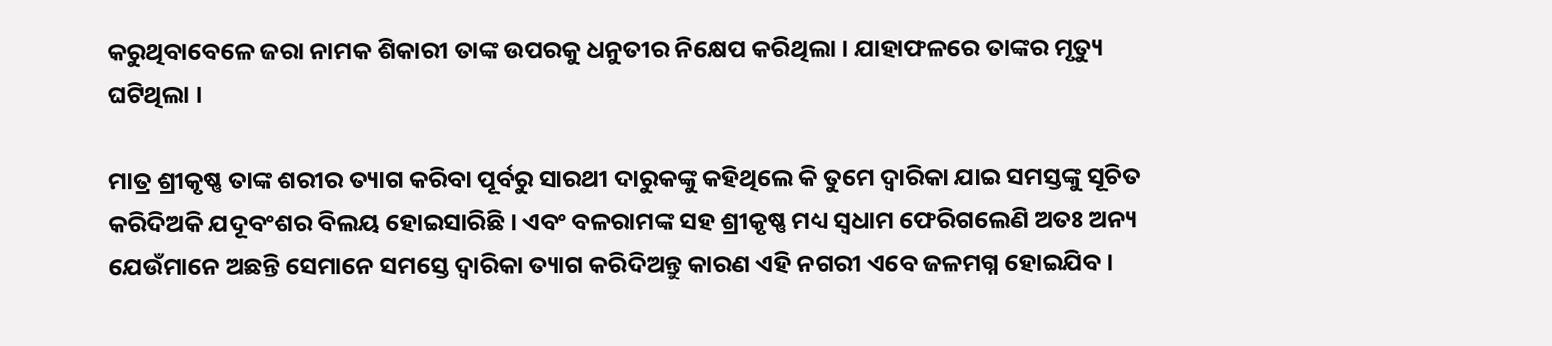କରୁଥିବାବେଳେ ଜରା ନାମକ ଶିକାରୀ ତାଙ୍କ ଉପରକୁ ଧନୁତୀର ନିକ୍ଷେପ କରିଥିଲା । ଯାହାଫଳରେ ତାଙ୍କର ମୃତ୍ୟୁ ଘଟିଥିଲା ।

ମାତ୍ର ଶ୍ରୀକୃଷ୍ଣ ତାଙ୍କ ଶରୀର ତ୍ୟାଗ କରିବା ପୂର୍ବରୁ ସାରଥୀ ଦାରୁକଙ୍କୁ କହିଥିଲେ କି ତୁମେ ଦ୍ୱାରିକା ଯାଇ ସମସ୍ତଙ୍କୁ ସୂଚିତ କରିଦିଅକି ଯଦୂବଂଶର ବିଲୟ ହୋଇସାରିଛି । ଏବଂ ବଳରାମଙ୍କ ସହ ଶ୍ରୀକୃଷ୍ଣ ମଧ୍ୟ ସ୍ୱଧାମ ଫେରିଗଲେଣି ଅତଃ ଅନ୍ୟ ଯେଉଁମାନେ ଅଛନ୍ତି ସେମାନେ ସମସ୍ତେ ଦ୍ୱାରିକା ତ୍ୟାଗ କରିଦିଅନ୍ତୁ କାରଣ ଏହି ନଗରୀ ଏବେ ଜଳମଗ୍ନ ହୋଇଯିବ ।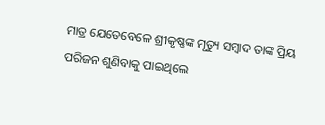ମାତ୍ର ଯେତେବେଳେ ଶ୍ରୀକୃଷ୍ଣଙ୍କ ମୃତ୍ୟୁ ସମ୍ବାଦ ତାଙ୍କ ପ୍ରିୟ ପରିଜନ ଶୁଣିବାକୁ ପାଇଥିଲେ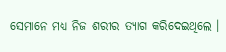ସେମାନେ ମଧ୍ୟ ନିଜ ଶରୀର ତ୍ୟାଗ କରିଦେଇଥିଲେ ।